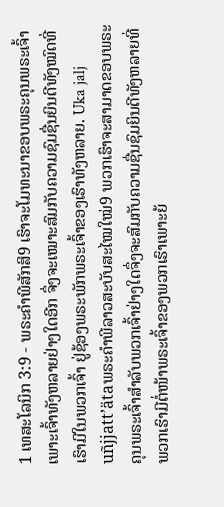1 ເທສະໂລນິກ 3:9 - ພຣະຄຳພີສັກສິ9 ເຮົາຈະໂມທະນາຂອບພຣະຄຸນພຣະເຈົ້າ ເພາະເຈົ້າທັງຫລາຍຢ່າງໃດອີກ ຈຶ່ງຈະເໝາະສົມກັບຄວາມຊົມຊື່ນຍິນດີທັງໝົດທີ່ເຮົາມີໃນພວກເຈົ້າ ຢູ່ຊ້ອງພຣະພັກພຣະເຈົ້າຂອງເຮົາທັງຫລາຍ. Uka jalj uñjjattʼätaພຣະຄຳພີລາວສະບັບສະໄໝໃໝ່9 ພວກເຮົາຈະສາມາດຂອບພຣະຄຸນພຣະເຈົ້າສຳລັບພວກເຈົ້າຢ່າງໃດຈຶ່ງຈະສົມກັບຄວາມຊື່ນຊົມຍິນດີທັງຫລາຍທີ່ພວກເຮົາມີຕໍ່ໜ້າພຣະເຈົ້າຂອງພວກເຮົາເພາະຍ້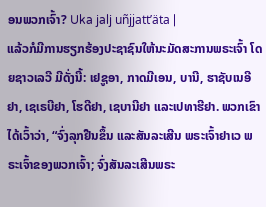ອນພວກເຈົ້າ? Uka jalj uñjjattʼäta |
ແລ້ວກໍມີການຮຽກຮ້ອງປະຊາຊົນໃຫ້ນະມັດສະການພຣະເຈົ້າ ໂດຍຊາວເລວີ ມີດັ່ງນີ້: ເຢຊູອາ, ກາດມີເອນ, ບານີ, ຮາຊັບເນອີຢາ, ເຊເຣບີຢາ, ໂຮດີຢາ, ເຊບານີຢາ ແລະເປທາຮີຢາ. ພວກເຂົາໄດ້ເວົ້າວ່າ, “ຈົ່ງລຸກຢືນຂຶ້ນ ແລະສັນລະເສີນ ພຣະເຈົ້າຢາເວ ພຣະເຈົ້າຂອງພວກເຈົ້າ; ຈົ່ງສັນລະເສີນພຣະ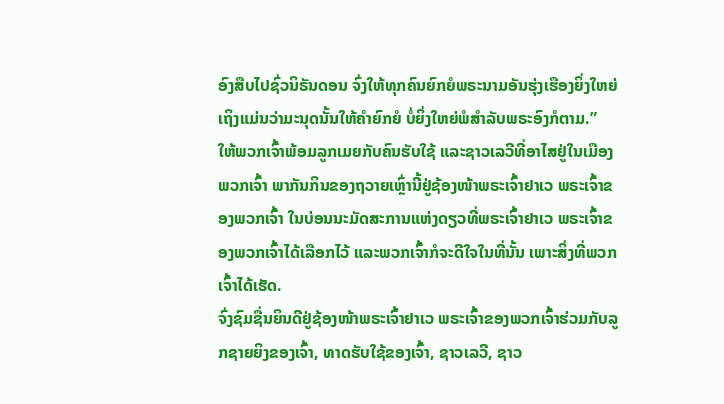ອົງສືບໄປຊົ່ວນິຣັນດອນ ຈົ່ງໃຫ້ທຸກຄົນຍົກຍໍພຣະນາມອັນຮຸ່ງເຮືອງຍິ່ງໃຫຍ່ ເຖິງແມ່ນວ່າມະນຸດນັ້ນໃຫ້ຄຳຍົກຍໍ ບໍ່ຍິ່ງໃຫຍ່ພໍສຳລັບພຣະອົງກໍຕາມ.”
ໃຫ້ພວກເຈົ້າພ້ອມລູກເມຍກັບຄົນຮັບໃຊ້ ແລະຊາວເລວີທີ່ອາໄສຢູ່ໃນເມືອງພວກເຈົ້າ ພາກັນກິນຂອງຖວາຍເຫຼົ່ານີ້ຢູ່ຊ້ອງໜ້າພຣະເຈົ້າຢາເວ ພຣະເຈົ້າຂອງພວກເຈົ້າ ໃນບ່ອນນະມັດສະການແຫ່ງດຽວທີ່ພຣະເຈົ້າຢາເວ ພຣະເຈົ້າຂອງພວກເຈົ້າໄດ້ເລືອກໄວ້ ແລະພວກເຈົ້າກໍຈະດີໃຈໃນທີ່ນັ້ນ ເພາະສິ່ງທີ່ພວກເຈົ້າໄດ້ເຮັດ.
ຈົ່ງຊົມຊື່ນຍິນດີຢູ່ຊ້ອງໜ້າພຣະເຈົ້າຢາເວ ພຣະເຈົ້າຂອງພວກເຈົ້າຮ່ວມກັບລູກຊາຍຍິງຂອງເຈົ້າ, ທາດຮັບໃຊ້ຂອງເຈົ້າ, ຊາວເລວີ, ຊາວ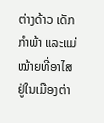ຕ່າງດ້າວ ເດັກກຳພ້າ ແລະແມ່ໝ້າຍທີ່ອາໄສຢູ່ໃນເມືອງຕ່າ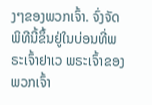ງໆຂອງພວກເຈົ້າ. ຈົ່ງຈັດພິທີນີ້ຂຶ້ນຢູ່ໃນບ່ອນທີ່ພຣະເຈົ້າຢາເວ ພຣະເຈົ້າຂອງພວກເຈົ້າ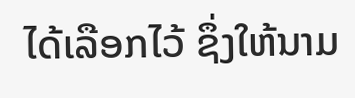ໄດ້ເລືອກໄວ້ ຊຶ່ງໃຫ້ນາມ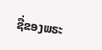ຊື່ຂອງພຣະ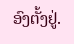ອົງຕັ້ງຢູ່.